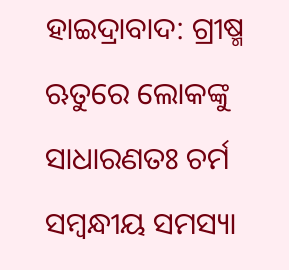ହାଇଦ୍ରାବାଦ: ଗ୍ରୀଷ୍ମ ଋତୁରେ ଲୋକଙ୍କୁ ସାଧାରଣତଃ ଚର୍ମ ସମ୍ବନ୍ଧୀୟ ସମସ୍ୟା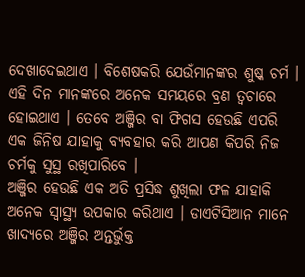ଦେଖାଦେଇଥାଏ । ବିଶେଷକରି ଯେଉଁମାନଙ୍କର ଶୁଷ୍କ ଚର୍ମ । ଏହି ଦିନ ମାନଙ୍କରେ ଅନେକ ସମୟରେ ବ୍ରଣ ତ୍ବଚାରେ ହୋଇଥାଏ । ତେବେ ଅଞ୍ଜିର ବା ଫିଗସ ହେଉଛି ଏପରି ଏକ ଜିନିଷ ଯାହାକୁ ବ୍ୟବହାର କରି ଆପଣ କିପରି ନିଜ ଚର୍ମକୁ ସୁସ୍ଥ ରଖିପାରିବେ ।
ଅଞ୍ଜିର ହେଉଛି ଏକ ଅତି ପ୍ରସିଦ୍ଧ ଶୁଖିଲା ଫଳ ଯାହାକି ଅନେକ ସ୍ୱାସ୍ଥ୍ୟ ଉପକାର କରିଥାଏ । ଡାଏଟିସିଆନ ମାନେ ଖାଦ୍ୟରେ ଅଞ୍ଜିର ଅନ୍ତର୍ଭୁକ୍ତ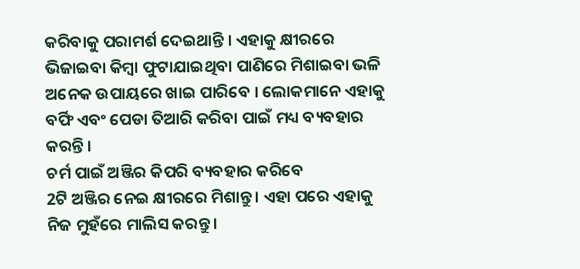କରିବାକୁ ପରାମର୍ଶ ଦେଇଥାନ୍ତି । ଏହାକୁ କ୍ଷୀରରେ ଭିଜାଇବା କିମ୍ବା ଫୁଟାଯାଇଥିବା ପାଣିରେ ମିଶାଇବା ଭଳି ଅନେକ ଉପାୟରେ ଖାଇ ପାରିବେ । ଲୋକମାନେ ଏହାକୁ ବର୍ଫି ଏବଂ ପେଡା ତିଆରି କରିବା ପାଇଁ ମଧ୍ୟ ବ୍ୟବହାର କରନ୍ତି ।
ଚର୍ମ ପାଇଁ ଅଞ୍ଜିର କିପରି ବ୍ୟବହାର କରିବେ
2ଟି ଅଞ୍ଜିର ନେଇ କ୍ଷୀରରେ ମିଶାନ୍ତୁ । ଏହା ପରେ ଏହାକୁ ନିଜ ମୁହଁରେ ମାଲିସ କରନ୍ତୁ ।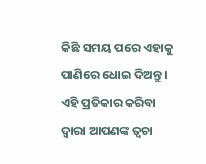କିଛି ସମୟ ପରେ ଏହାକୁ ପାଣିରେ ଧୋଇ ଦିଅନ୍ତୁ । ଏହି ପ୍ରତିକାର କରିବା ଦ୍ୱାରା ଆପଣଙ୍କ ତ୍ୱଚା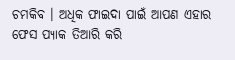ଚମକିବ । ଅଧିକ ଫାଇଦା ପାଇଁ ଆପଣ ଏହାର ଫେସ ପ୍ୟାକ ତିଆରି କରି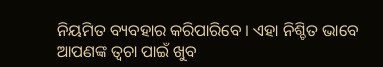ନିୟମିତ ବ୍ୟବହାର କରିପାରିବେ । ଏହା ନିଶ୍ଚିତ ଭାବେ ଆପଣଙ୍କ ତ୍ୱଚା ପାଇଁ ଖୁବ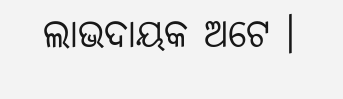ଲାଭଦାୟକ ଅଟେ ।